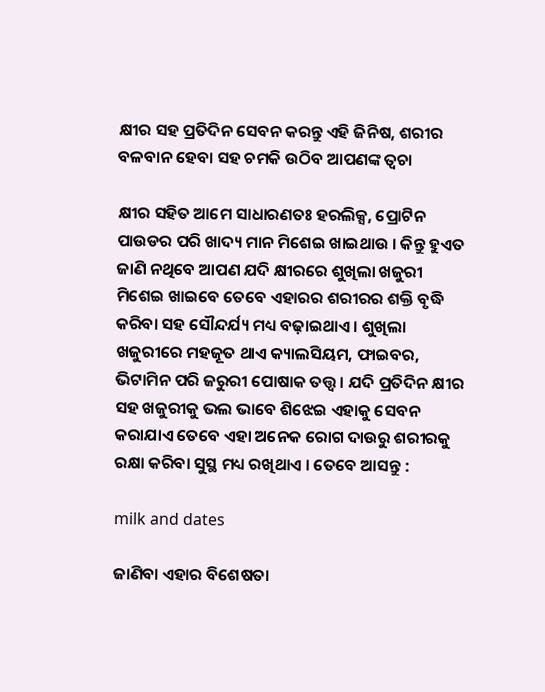କ୍ଷୀର ସହ ପ୍ରତିଦିନ ସେବନ କରନ୍ତୁ ଏହି ଜିନିଷ, ଶରୀର ବଳବାନ ହେବା ସହ ଚମକି ଉଠିବ ଆପଣଙ୍କ ତ୍ୱଚା

କ୍ଷୀର ସହିତ ଆମେ ସାଧାରଣତଃ ହରଲିକ୍ସ, ପ୍ରୋଟିନ ପାଉଡର ପରି ଖାଦ୍ୟ ମାନ ମିଶେଇ ଖାଇଥାଉ । କିନ୍ତୁ ହୁଏତ ଜାଣି ନଥିବେ ଆପଣ ଯଦି କ୍ଷୀରରେ ଶୁଖିଲା ଖଜୁରୀ ମିଶେଇ ଖାଇବେ ତେବେ ଏହାରର ଶରୀରର ଶକ୍ତି ବୃଦ୍ଧି କରିବା ସହ ସୌନ୍ଦର୍ଯ୍ୟ ମଧ୍ୟ ବଢ଼ାଇଥାଏ । ଶୁଖିଲା ଖଜୁରୀରେ ମହଜୂତ ଥାଏ କ୍ୟାଲସିୟମ, ଫାଇବର, ଭିଟାମିନ ପରି ଜରୁରୀ ପୋଷାକ ତତ୍ତ୍ୱ । ଯଦି ପ୍ରତିଦିନ କ୍ଷୀର ସହ ଖଜୁରୀକୁ ଭଲ ଭାବେ ଶିଝେଇ ଏହାକୁ ସେବନ କରାଯାଏ ତେବେ ଏହା ଅନେକ ରୋଗ ଦାଉରୁ ଶରୀରକୁ ରକ୍ଷା କରିବା ସୁସ୍ଥ ମଧ୍ୟ ରଖିଥାଏ । ତେବେ ଆସନ୍ତୁ :

milk and dates

ଜାଣିବା ଏହାର ବିଶେଷତା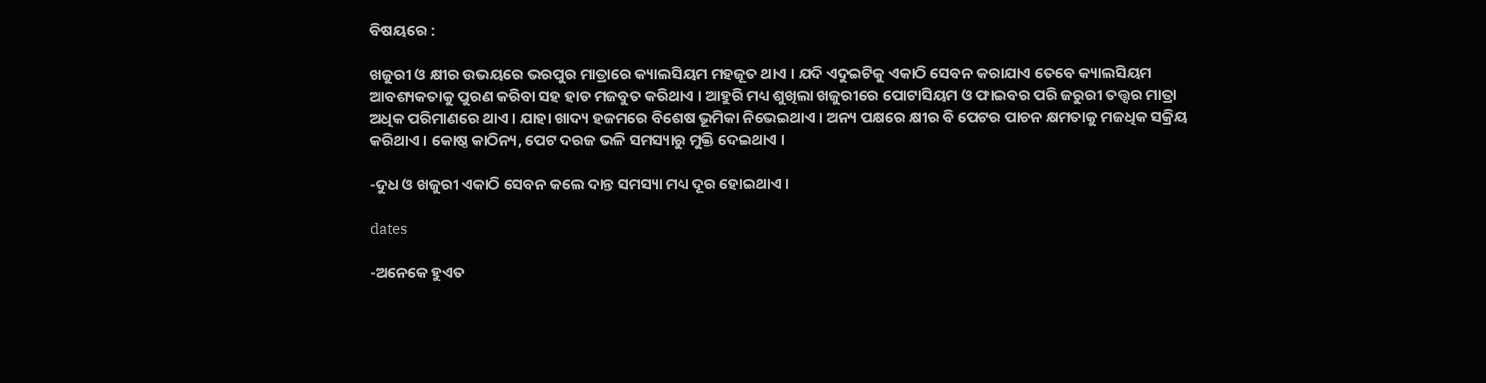ବିଷୟରେ :

ଖଜୁରୀ ଓ କ୍ଷୀର ଉଭୟରେ ଭରପୁର ମାତ୍ରାରେ କ୍ୟାଲସିୟମ ମହଜୂତ ଥାଏ । ଯଦି ଏଦୁଇଟିକୁ ଏକାଠି ସେବନ କରାଯାଏ ତେବେ କ୍ୟାଲସିୟମ ଆବଶ୍ୟକତାକୁ ପୁରଣ କରିବା ସହ ହାଡ ମଜବୁତ କରିଥାଏ । ଆହୁରି ମଧ୍ୟ ଶୁଖିଲା ଖଜୁରୀରେ ପୋଟାସିୟମ ଓ ଫାଇବର ପରି ଜରୁରୀ ତତ୍ତ୍ୱର ମାତ୍ରା ଅଧିକ ପରିମାଣରେ ଥାଏ । ଯାହା ଖାଦ୍ୟ ହଜମରେ ବିଶେଷ ଭୂମିକା ନିଭେଇଥାଏ । ଅନ୍ୟ ପକ୍ଷରେ କ୍ଷୀର ବି ପେଟର ପାଚନ କ୍ଷମତାକୁ ମଜଧିକ ସକ୍ରିୟ କରିଥାଏ । କୋଷ୍ଠ କାଠିନ୍ୟ, ପେଟ ଦରଜ ଭଳି ସମସ୍ୟାରୁ ମୁକ୍ତି ଦେଇଥାଏ ।

-ଦୁଧ ଓ ଖଜୁରୀ ଏକାଠି ସେବନ କଲେ ଦାନ୍ତ ସମସ୍ୟା ମଧ୍ୟ ଦୂର ହୋଇଥାଏ ।

dates

-ଅନେକେ ହୁଏତ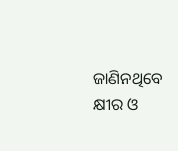ଜାଣିନଥିବେ କ୍ଷୀର ଓ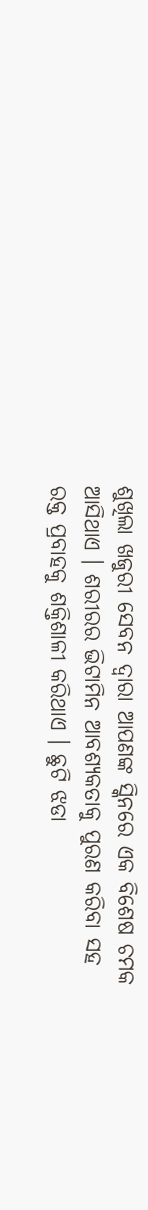ଶୁଖିଲା ଖଜୁରୀ ସେବନ ଦ୍ୱାରା ଆପଣଙ୍କ ସ୍କିନରେ ଏକ ବିଶେଷ ଚମକ ଆସିଥାଏ । ଶରୀରର ଭିଟାମିନ ଆବଶ୍ୟକତାକୁ ପୁରଣ କରିବା ସହ ରକ୍ତ ପ୍ରବାହକୁ ଶକ୍ତିଶାଳୀ କରିଥାଏ । ଛୁଟି ଝଡା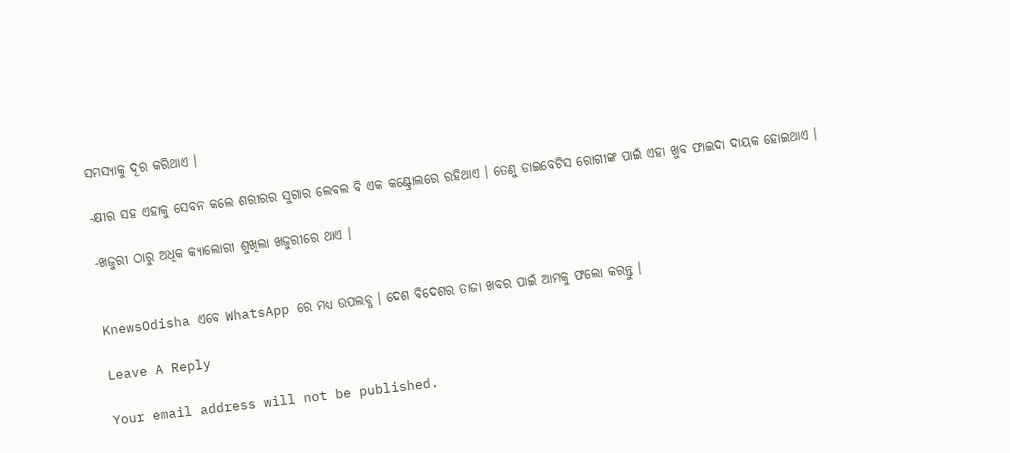ସମସ୍ୟାକୁ ଦୂର କରିଥାଏ ।

-କ୍ଷୀର ସହ ଏହାକୁ ସେବନ କଲେ ଶରୀରର ସୁଗାର ଲେବଲ ବି ଏକ କଣ୍ଟ୍ରୋଲରେ ରହିଥାଏ । ତେଣୁ ଡାଇବେଟିସ ରୋଗୀଙ୍କ ପାଇଁ ଏହା ଖୁବ ଫାଇଦା ଦାୟକ ହୋଇଥାଏ ।

-ଖଜୁରୀ ଠାରୁ ଅଧିକ କ୍ୟାଲୋରୀ ଶୁଖିଲା ଖଜୁରୀରେ ଥାଏ ।


KnewsOdisha ଏବେ WhatsApp ରେ ମଧ୍ୟ ଉପଲବ୍ଧ । ଦେଶ ବିଦେଶର ତାଜା ଖବର ପାଇଁ ଆମକୁ ଫଲୋ କରନ୍ତୁ ।

Leave A Reply

Your email address will not be published.